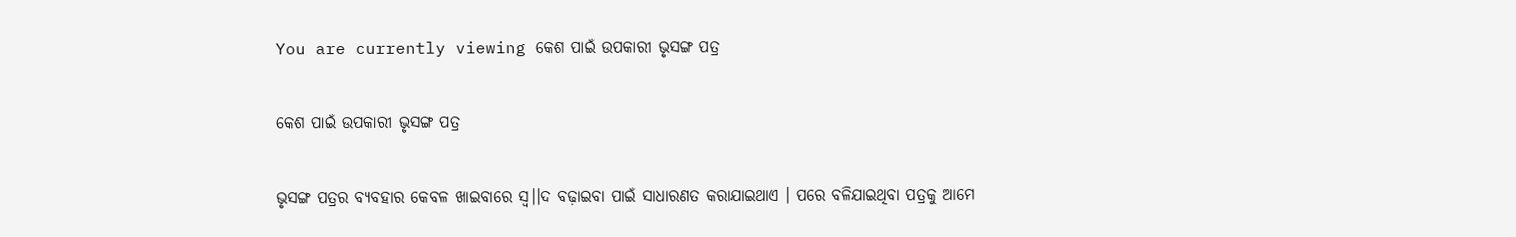You are currently viewing କେଶ ପାଇଁ ଉପକାରୀ ଭୃସଙ୍ଗ ପତ୍ର

କେଶ ପାଇଁ ଉପକାରୀ ଭୃସଙ୍ଗ ପତ୍ର

ଭୃସଙ୍ଗ ପତ୍ରର ବ୍ୟବହାର କେବଳ ଖାଇବାରେ ସ୍ୱ।।ଦ ବଢ଼ାଇବା ପାଇଁ ସାଧାରଣତ କରାଯାଇଥାଏ । ପରେ ବଳିଯାଇଥିବା ପତ୍ରକୁ ଆମେ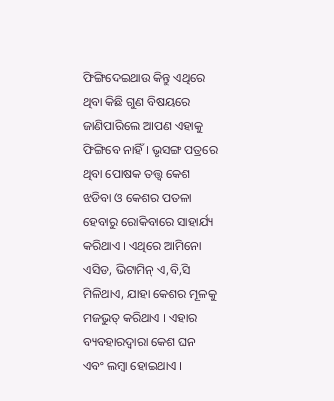ଫିଙ୍ଗିଦେଇଥାଉ କିନ୍ତୁ ଏଥିରେ ଥିବା କିଛି ଗୁଣ ବିଷୟରେ ଜାଣିପାରିଲେ ଆପଣ ଏହାକୁ ଫିଙ୍ଗିବେ ନାହିଁ । ଭୃସଙ୍ଗ ପତ୍ରରେ ଥିବା ପୋଷକ ତତ୍ତ୍ୱ କେଶ ଝଡିବା ଓ କେଶର ପତଳା ହେବାରୁ ରୋକିବାରେ ସାହାର୍ଯ୍ୟ କରିଥାଏ । ଏଥିରେ ଆମିନୋ ଏସିଡ, ଭିଟାମିନ୍ ଏ,ବି,ସି ମିଳିଥାଏ, ଯାହା କେଶର ମୂଳକୁ ମଜଭୁତ୍ କରିଥାଏ । ଏହାର ବ୍ୟବହାରଦ୍ୱାରା କେଶ ଘନ ଏବଂ ଲମ୍ବା ହୋଇଥାଏ ।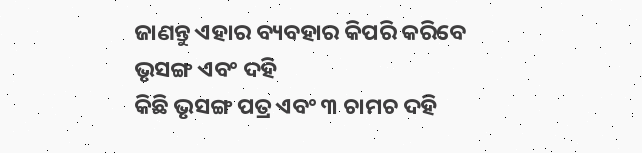ଜାଣନ୍ତୁ ଏହାର ବ୍ୟବହାର କିପରି କରିବେ
ଭୃସଙ୍ଗ ଏବଂ ଦହି
କିଛି ଭୃସଙ୍ଗ ପତ୍ର ଏବଂ ୩ ଚାମଚ ଦହି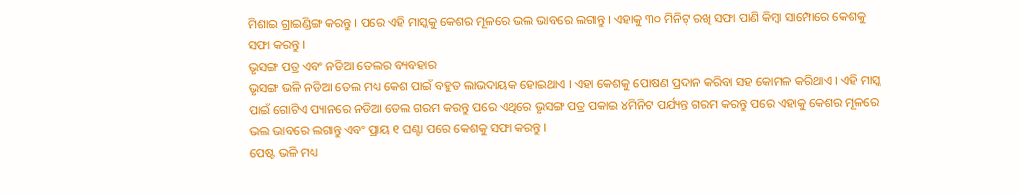ମିଶାଇ ଗ୍ରାଇଣ୍ଡିଙ୍ଗ କରନ୍ତୁ । ପରେ ଏହି ମାସ୍କକୁ କେଶର ମୂଳରେ ଭଲ ଭାବରେ ଲଗାନ୍ତୁ । ଏହାକୁ ୩୦ ମିନିଟ୍ ରଖି ସଫା ପାଣି କିମ୍ବା ସାମ୍ପୋରେ କେଶକୁ ସଫା କରନ୍ତୁ ।
ଭୃସଙ୍ଗ ପତ୍ର ଏବଂ ନଡିଆ ତେଲର ବ୍ୟବହାର
ଭୃସଙ୍ଗ ଭଳି ନଡିଆ ତେଲ ମଧ୍ୟ କେଶ ପାଇଁ ବହୁତ ଲାଭଦାୟକ ହୋଇଥାଏ । ଏହା କେଶକୁ ପୋଷଣ ପ୍ରଦାନ କରିବା ସହ କୋମଳ କରିଥାଏ । ଏହି ମାସ୍କ ପାଇଁ ଗୋଟିଏ ପ୍ୟାନରେ ନଡିଆ ତେଲ ଗରମ କରନ୍ତୁ ପରେ ଏଥିରେ ଭୃସଙ୍ଗ ପତ୍ର ପକାଇ ୪ମିନିଟ ପର୍ଯ୍ୟନ୍ତ ଗରମ କରନ୍ତୁ ପରେ ଏହାକୁ କେଶର ମୂଳରେ ଭଲ ଭାବରେ ଲଗାନ୍ତୁ ଏବଂ ପ୍ରାୟ ୧ ଘଣ୍ଟା ପରେ କେଶକୁ ସଫା କରନ୍ତୁ ।
ପେଷ୍ଟ ଭଳି ମଧ୍ୟ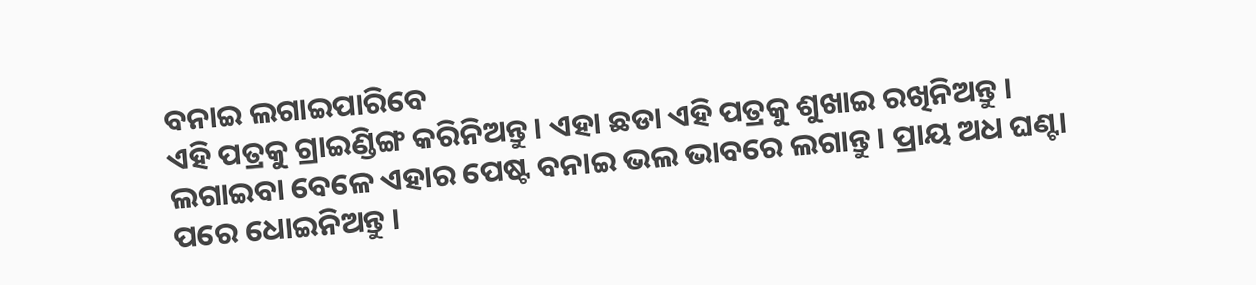ବନାଇ ଲଗାଇପାରିବେ
ଏହି ପତ୍ରକୁ ଗ୍ରାଇଣ୍ଡିଙ୍ଗ କରିନିଅନ୍ତୁ । ଏହା ଛଡା ଏହି ପତ୍ରକୁ ଶୁଖାଇ ରଖିନିଅନ୍ତୁ । ଲଗାଇବା ବେଳେ ଏହାର ପେଷ୍ଟ ବନାଇ ଭଲ ଭାବରେ ଲଗାନ୍ତୁ । ପ୍ରାୟ ଅଧ ଘଣ୍ଟା ପରେ ଧୋଇନିଅନ୍ତୁ ।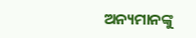ଅନ୍ୟମାନଙ୍କୁ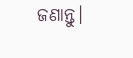ଜଣାନ୍ତୁ।